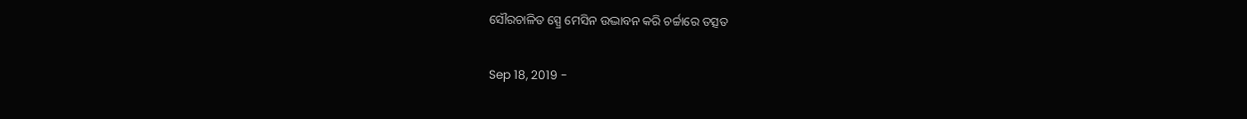ସୌରଚାଳିତ ସ୍ପ୍ରେ ମେସିନ ଉଦ୍ଭାବନ କରି ଚର୍ଚ୍ଚାରେ ତତ୍ସତ

Sep 18, 2019 -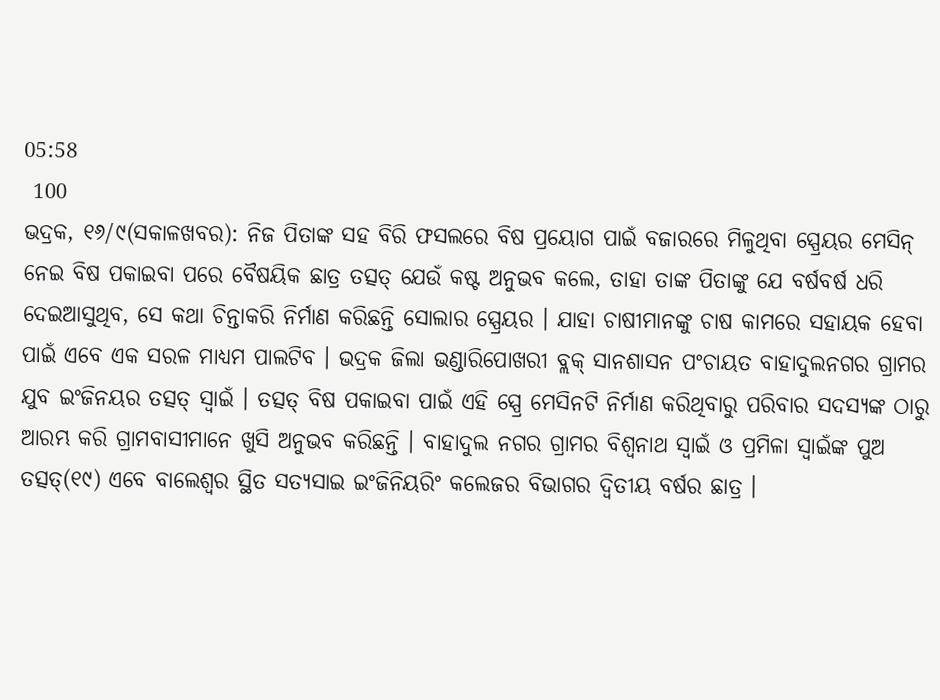05:58
 100
ଭଦ୍ରକ, ୧୬/୯(ସକାଳଖବର): ନିଜ ପିତାଙ୍କ ସହ ବିରି ଫସଲରେ ବିଷ ପ୍ରୟୋଗ ପାଇଁ ବଜାରରେ ମିଳୁଥିବା ସ୍ପ୍ରେୟର ମେସିନ୍ ନେଇ ବିଷ ପକାଇବା ପରେ ବୈଷୟିକ ଛାତ୍ର ତତ୍ସତ୍ ଯେଉଁ କଷ୍ଟ ଅନୁଭବ କଲେ, ତାହା ତାଙ୍କ ପିତାଙ୍କୁ ଯେ ବର୍ଷବର୍ଷ ଧରି ଦେଇଆସୁଥିବ, ସେ କଥା ଚିନ୍ତାକରି ନିର୍ମାଣ କରିଛନ୍ତି ସୋଲାର ସ୍ପ୍ରେୟର । ଯାହା ଚାଷୀମାନଙ୍କୁ ଚାଷ କାମରେ ସହାୟକ ହେବା ପାଇଁ ଏବେ ଏକ ସରଳ ମାଧ୍ୟମ ପାଲଟିବ । ଭଦ୍ରକ ଜିଲା ଭଣ୍ଡାରିପୋଖରୀ ବ୍ଲକ୍ ସାନଶାସନ ପଂଚାୟତ ବାହାଦୁଲନଗର ଗ୍ରାମର ଯୁବ ଇଂଜିନୟର ତତ୍ସତ୍ ସ୍ୱାଇଁ । ତତ୍ସତ୍ ବିଷ ପକାଇବା ପାଇଁ ଏହି ସ୍ପ୍ରେ ମେସିନଟି ନିର୍ମାଣ କରିଥିବାରୁ ପରିବାର ସଦସ୍ୟଙ୍କ ଠାରୁ ଆରମ୍ଭ କରି ଗ୍ରାମବାସୀମାନେ ଖୁସି ଅନୁଭବ କରିଛନ୍ତି । ବାହାଦୁଲ ନଗର ଗ୍ରାମର ବିଶ୍ୱନାଥ ସ୍ୱାଇଁ ଓ ପ୍ରମିଳା ସ୍ୱାଇଁଙ୍କ ପୁଅ ତତ୍ସତ୍(୧୯) ଏବେ ବାଲେଶ୍ୱର ସ୍ଥିତ ସତ୍ୟସାଇ ଇଂଜିନିୟରିଂ କଲେଜର ବିଭାଗର ଦ୍ୱିତୀୟ ବର୍ଷର ଛାତ୍ର ।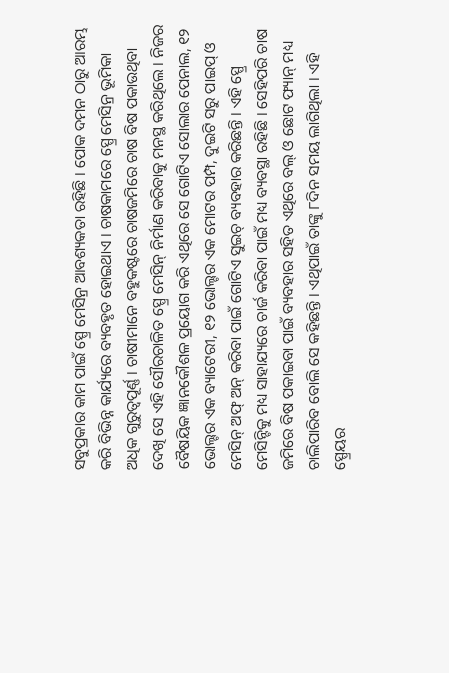ସବୁପ୍ରକାର କାମ ପାଇଁ ସ୍ପ୍ରେ ମେସିନ୍ର ଆବଶ୍ୟକତା ରହିଛି । ପୋକ ଦମନ ଠାରୁ ଆରମ୍ଭ କରି ବିଭିନ୍ନ କାର୍ଯ୍ୟରେ ବ୍ୟବହୃତ ହୋଇଥାଏ । ଚାଷକାମରେ ସ୍ପ୍ରେ ମେସିନ୍ର ଭୂମିକା ଅଧିକ ଗୁରୁତ୍ୱପୂର୍ଣ୍ଣ । ଚାଷୀମାନେ ବହୁକଷ୍ଟରେ ଚାଷଜମିରେ ଚାଷ ବିଷ ପକାଉଥିବା ଦେଖି ସେ ଏହି ସୌରଚାଳିତ ସ୍ପ୍ରେ ମେସିନ୍ ନିର୍ମାଣ କରିବାକୁ ମନସ୍ଥ କରିଥିଲେ । ନିଜର ବୈଷୟିକ ଜ୍ଞାନକୌଶଳ ପ୍ରୟୋଗ କରି ଏଥିରେ ସେ ଗୋଟିଏ ସୋଲାର ପେନାଲ, ୧୨ ଭୋଲ୍ଟର ଏକ ବ୍ୟାଟେରୀ, ୧୨ ଭୋଲ୍ଟର ଏକ ମୋଟର ପମ୍ପ, ଦୁଇଟି ସରୁ ପାଇପ୍ ଓ ମେସିନ୍ ଅଫ୍ ଅନ୍ କରିବା ପାଇଁ ଗୋଟିଏ ସୁଇଚ୍ ବ୍ୟବହାର କରିଛନ୍ତି । ଏହି ସ୍ପ୍ରେ ମେସିନ୍ଟିକୁ ମଧ୍ୟ ସାହାଯ୍ୟରେ ଚାର୍ଜ କରିବା ପାଇଁ ମଧ୍ୟ ବ୍ୟବସ୍ଥା ରହିଛି । ସେହିପରି ଚାଷ ଜମିରେ ବିଷ ପକାଇବା ପାଇଁ ବ୍ୟବହାର ସହିତ ଏଥିରେ ବଲ୍ ଓ ଛୋଟ ଫ୍ୟାନ୍ ମଧ୍ୟ ଚାଲିପାରିବ ବୋଲି ସେ କହିଛନ୍ତି । ଏଥିପାଇଁ ତାଙ୍କୁ ୮ଦିନ ସମୟ ଲାଗିଥିଲା । ଏହି ସ୍ପ୍ରେୟର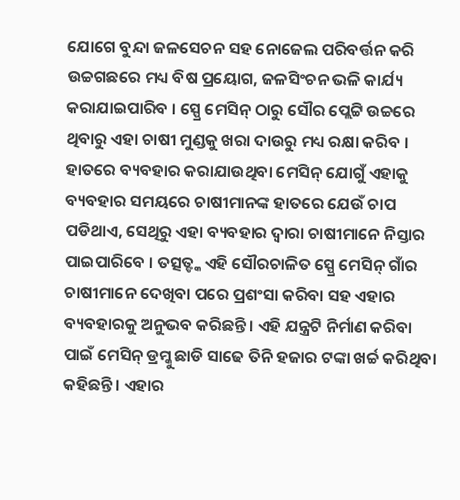ଯୋଗେ ବୁନ୍ଦା ଜଳସେଚନ ସହ ନୋଜେଲ ପରିବର୍ତ୍ତନ କରି ଉଚ୍ଚଗଛରେ ମଧ୍ୟ ବିଷ ପ୍ରୟୋଗ, ଜଳସିଂଚନ ଭଳି କାର୍ଯ୍ୟ କରାଯାଇପାରିବ । ସ୍ପ୍ରେ ମେସିନ୍ ଠାରୁ ସୌର ପ୍ଲେଟ୍ଟି ଉଚ୍ଚରେ ଥିବାରୁ ଏହା ଚାଷୀ ମୁଣ୍ଡକୁ ଖରା ଦାଉରୁ ମଧ୍ୟ ରକ୍ଷା କରିବ । ହାତରେ ବ୍ୟବହାର କରାଯାଉଥିବା ମେସିନ୍ ଯୋଗୁଁ ଏହାକୁ ବ୍ୟବହାର ସମୟରେ ଚାଷୀମାନଙ୍କ ହାତରେ ଯେଉଁ ଚାପ ପଡିଥାଏ, ସେଥିରୁ ଏହା ବ୍ୟବହାର ଦ୍ୱାରା ଚାଷୀମାନେ ନିସ୍ତାର ପାଇପାରିବେ । ତତ୍ସତ୍ଙ୍କ ଏହି ସୌରଚାଳିତ ସ୍ପ୍ରେ ମେସିନ୍ ଗାଁର ଚାଷୀମାନେ ଦେଖିବା ପରେ ପ୍ରଶଂସା କରିବା ସହ ଏହାର ବ୍ୟବହାରକୁ ଅନୁଭବ କରିଛନ୍ତି । ଏହି ଯନ୍ତ୍ରଟି ନିର୍ମାଣ କରିବା ପାଇଁ ମେସିନ୍ ଡ୍ରମ୍କୁ ଛାଡି ସାଢେ ତିନି ହଜାର ଟଙ୍କା ଖର୍ଚ୍ଚ କରିଥିବା କହିଛନ୍ତି । ଏହାର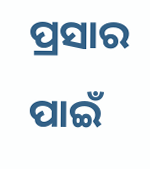ପ୍ରସାର ପାଇଁ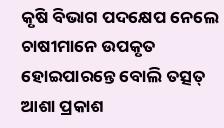କୃଷି ବିଭାଗ ପଦକ୍ଷେପ ନେଲେ ଚାଷୀମାନେ ଉପକୃତ ହୋଇପାରନ୍ତେ ବୋଲି ତତ୍ସତ୍ ଆଶା ପ୍ରକାଶ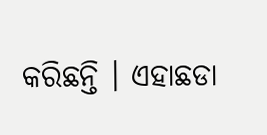କରିଛନ୍ତି । ଏହାଛଡା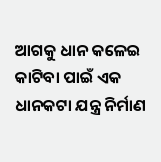ଆଗକୁ ଧାନ କଳେଇ କାଟିବା ପାଇଁ ଏକ ଧାନକଟା ଯନ୍ତ୍ର ନିର୍ମାଣ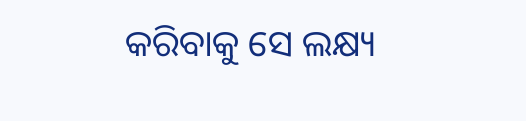କରିବାକୁ ସେ ଲକ୍ଷ୍ୟ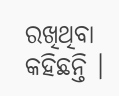ରଖିଥିବା କହିଛନ୍ତି ।